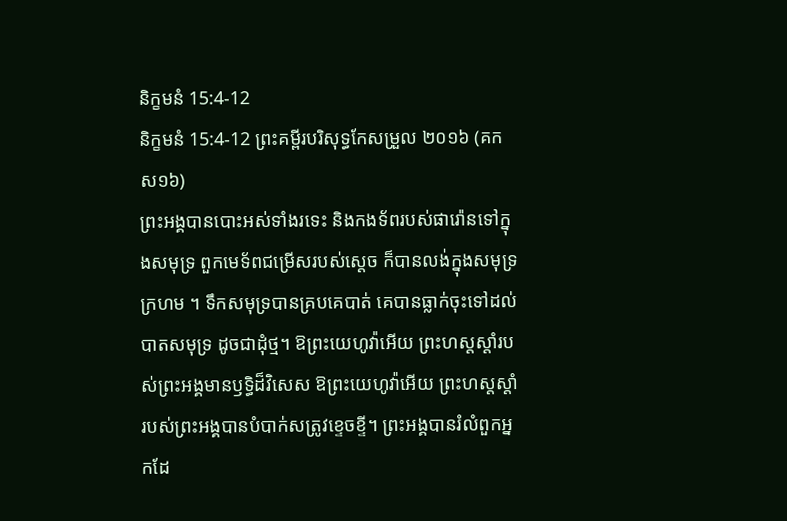និក្ខមនំ 15:4-12
និក្ខមនំ 15:4-12 ព្រះគម្ពីរបរិសុទ្ធកែសម្រួល ២០១៦ (គកស១៦)
ព្រះអង្គបានបោះអស់ទាំងរទេះ និងកងទ័ពរបស់ផារ៉ោនទៅក្នុងសមុទ្រ ពួកមេទ័ពជម្រើសរបស់ស្ដេច ក៏បានលង់ក្នុងសមុទ្រក្រហម ។ ទឹកសមុទ្របានគ្របគេបាត់ គេបានធ្លាក់ចុះទៅដល់បាតសមុទ្រ ដូចជាដុំថ្ម។ ឱព្រះយេហូវ៉ាអើយ ព្រះហស្តស្តាំរបស់ព្រះអង្គមានឫទ្ធិដ៏វិសេស ឱព្រះយេហូវ៉ាអើយ ព្រះហស្តស្តាំរបស់ព្រះអង្គបានបំបាក់សត្រូវខ្ទេចខ្ទី។ ព្រះអង្គបានរំលំពួកអ្នកដែ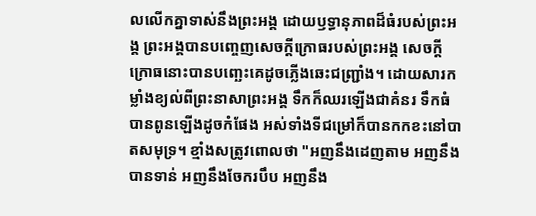លលើកគ្នាទាស់នឹងព្រះអង្គ ដោយឫទ្ធានុភាពដ៏ធំរបស់ព្រះអង្គ ព្រះអង្គបានបញ្ចេញសេចក្ដីក្រោធរបស់ព្រះអង្គ សេចក្ដីក្រោធនោះបានបញ្ឆេះគេដូចភ្លើងឆេះជញ្ជ្រាំង។ ដោយសារកម្លាំងខ្យល់ពីព្រះនាសាព្រះអង្គ ទឹកក៏ឈរឡើងជាគំនរ ទឹកធំបានពូនឡើងដូចកំផែង អស់ទាំងទីជម្រៅក៏បានកកខះនៅបាតសមុទ្រ។ ខ្មាំងសត្រូវពោលថា "អញនឹងដេញតាម អញនឹងបានទាន់ អញនឹងចែករបឹប អញនឹង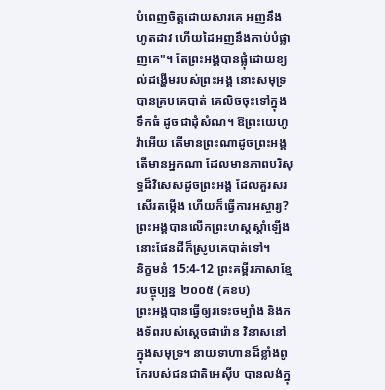បំពេញចិត្តដោយសារគេ អញនឹងហូតដាវ ហើយដៃអញនឹងកាប់បំផ្លាញគេ"។ តែព្រះអង្គបានផ្លុំដោយខ្យល់ដង្ហើមរបស់ព្រះអង្គ នោះសមុទ្របានគ្របគេបាត់ គេលិចចុះទៅក្នុងទឹកធំ ដូចជាដុំសំណ។ ឱព្រះយេហូវ៉ាអើយ តើមានព្រះណាដូចព្រះអង្គ តើមានអ្នកណា ដែលមានភាពបរិសុទ្ធដ៏វិសេសដូចព្រះអង្គ ដែលគួរសរសើរតម្កើង ហើយក៏ធ្វើការអស្ចារ្យ? ព្រះអង្គបានលើកព្រះហស្តស្តាំឡើង នោះផែនដីក៏ស្រូបគេបាត់ទៅ។
និក្ខមនំ 15:4-12 ព្រះគម្ពីរភាសាខ្មែរបច្ចុប្បន្ន ២០០៥ (គខប)
ព្រះអង្គបានធ្វើឲ្យរទេះចម្បាំង និងកងទ័ពរបស់ស្ដេចផារ៉ោន វិនាសនៅក្នុងសមុទ្រ។ នាយទាហានដ៏ខ្លាំងពូកែរបស់ជនជាតិអេស៊ីប បានលង់ក្នុ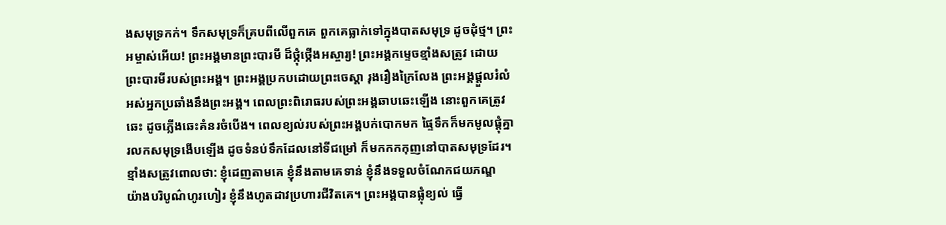ងសមុទ្រកក់។ ទឹកសមុទ្រក៏គ្របពីលើពួកគេ ពួកគេធ្លាក់ទៅក្នុងបាតសមុទ្រ ដូចដុំថ្ម។ ព្រះអម្ចាស់អើយ! ព្រះអង្គមានព្រះបារមី ដ៏ថ្កុំថ្កើងអស្ចារ្យ! ព្រះអង្គកម្ទេចខ្មាំងសត្រូវ ដោយព្រះបារមីរបស់ព្រះអង្គ។ ព្រះអង្គប្រកបដោយព្រះចេស្ដា រុងរឿងក្រៃលែង ព្រះអង្គផ្ដួលរំលំអស់អ្នកប្រឆាំងនឹងព្រះអង្គ។ ពេលព្រះពិរោធរបស់ព្រះអង្គឆាបឆេះឡើង នោះពួកគេត្រូវឆេះ ដូចភ្លើងឆេះគំនរចំបើង។ ពេលខ្យល់របស់ព្រះអង្គបក់បោកមក ផ្ទៃទឹកក៏មកមូលផ្ដុំគ្នា រលកសមុទ្រងើបឡើង ដូចទំនប់ទឹកដែលនៅទីជម្រៅ ក៏មកកកកុញនៅបាតសមុទ្រដែរ។ ខ្មាំងសត្រូវពោលថា: ខ្ញុំដេញតាមគេ ខ្ញុំនឹងតាមគេទាន់ ខ្ញុំនឹងទទួលចំណែកជយភណ្ឌ យ៉ាងបរិបូណ៌ហូរហៀរ ខ្ញុំនឹងហូតដាវប្រហារជីវិតគេ។ ព្រះអង្គបានផ្លុំខ្យល់ ធ្វើ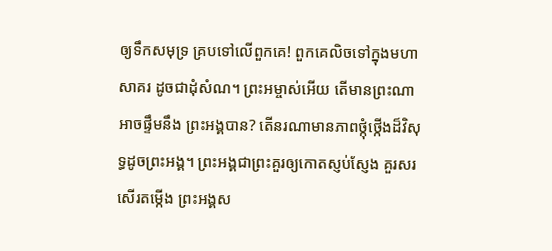ឲ្យទឹកសមុទ្រ គ្របទៅលើពួកគេ! ពួកគេលិចទៅក្នុងមហាសាគរ ដូចជាដុំសំណ។ ព្រះអម្ចាស់អើយ តើមានព្រះណាអាចផ្ទឹមនឹង ព្រះអង្គបាន? តើនរណាមានភាពថ្កុំថ្កើងដ៏វិសុទ្ធដូចព្រះអង្គ។ ព្រះអង្គជាព្រះគួរឲ្យកោតស្ញប់ស្ញែង គួរសរសើរតម្កើង ព្រះអង្គស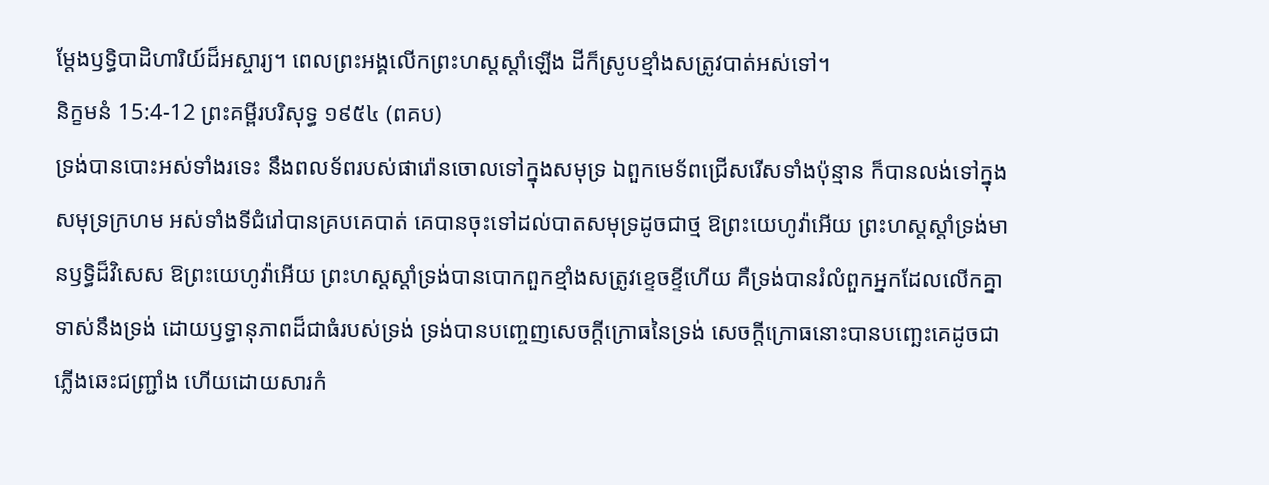ម្តែងឫទ្ធិបាដិហារិយ៍ដ៏អស្ចារ្យ។ ពេលព្រះអង្គលើកព្រះហស្ដស្ដាំឡើង ដីក៏ស្រូបខ្មាំងសត្រូវបាត់អស់ទៅ។
និក្ខមនំ 15:4-12 ព្រះគម្ពីរបរិសុទ្ធ ១៩៥៤ (ពគប)
ទ្រង់បានបោះអស់ទាំងរទេះ នឹងពលទ័ពរបស់ផារ៉ោនចោលទៅក្នុងសមុទ្រ ឯពួកមេទ័ពជ្រើសរើសទាំងប៉ុន្មាន ក៏បានលង់ទៅក្នុងសមុទ្រក្រហម អស់ទាំងទីជំរៅបានគ្របគេបាត់ គេបានចុះទៅដល់បាតសមុទ្រដូចជាថ្ម ឱព្រះយេហូវ៉ាអើយ ព្រះហស្តស្តាំទ្រង់មានឫទ្ធិដ៏វិសេស ឱព្រះយេហូវ៉ាអើយ ព្រះហស្តស្តាំទ្រង់បានបោកពួកខ្មាំងសត្រូវខ្ទេចខ្ទីហើយ គឺទ្រង់បានរំលំពួកអ្នកដែលលើកគ្នាទាស់នឹងទ្រង់ ដោយឫទ្ធានុភាពដ៏ជាធំរបស់ទ្រង់ ទ្រង់បានបញ្ចេញសេចក្ដីក្រោធនៃទ្រង់ សេចក្ដីក្រោធនោះបានបញ្ឆេះគេដូចជាភ្លើងឆេះជញ្ជ្រាំង ហើយដោយសារកំ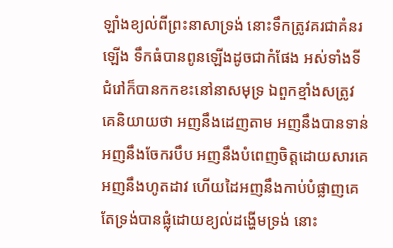ឡាំងខ្យល់ពីព្រះនាសាទ្រង់ នោះទឹកត្រូវគរជាគំនរឡើង ទឹកធំបានពូនឡើងដូចជាកំផែង អស់ទាំងទីជំរៅក៏បានកកខះនៅនាសមុទ្រ ឯពួកខ្មាំងសត្រូវ គេនិយាយថា អញនឹងដេញតាម អញនឹងបានទាន់ អញនឹងចែករបឹប អញនឹងបំពេញចិត្តដោយសារគេ អញនឹងហូតដាវ ហើយដៃអញនឹងកាប់បំផ្លាញគេ តែទ្រង់បានផ្លុំដោយខ្យល់ដង្ហើមទ្រង់ នោះ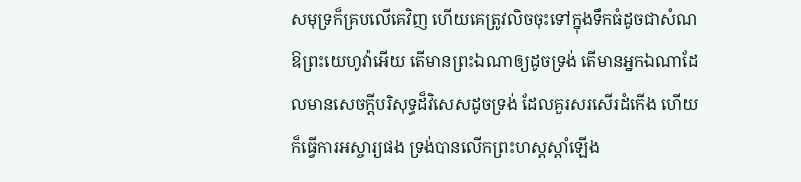សមុទ្រក៏គ្របលើគេវិញ ហើយគេត្រូវលិចចុះទៅក្នុងទឹកធំដូចជាសំណ ឱព្រះយេហូវ៉ាអើយ តើមានព្រះឯណាឲ្យដូចទ្រង់ តើមានអ្នកឯណាដែលមានសេចក្ដីបរិសុទ្ធដ៏វិសេសដូចទ្រង់ ដែលគួរសរសើរដំកើង ហើយក៏ធ្វើការអស្ចារ្យផង ទ្រង់បានលើកព្រះហស្តស្តាំឡើង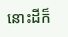នោះដីក៏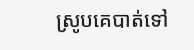ស្រូបគេបាត់ទៅ